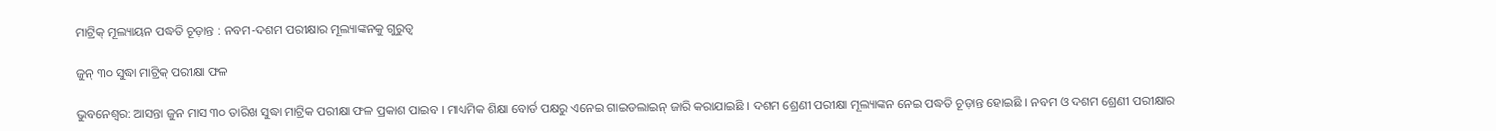ମାଟ୍ରିକ୍‌ ମୂଲ୍ୟାୟନ ପଦ୍ଧତି ଚୂଡ଼ାନ୍ତ : ନବମ-ଦଶମ ପରୀକ୍ଷାର ମୂଲ୍ୟାଙ୍କନକୁ ଗୁରୁତ୍ୱ

ଜୁନ୍ ୩୦ ସୁଦ୍ଧା ମାଟ୍ରିକ୍ ପରୀକ୍ଷା ଫଳ

ଭୁବନେଶ୍ୱର: ଆସନ୍ତା ଜୁନ ମାସ ୩୦ ତାରିଖ ସୁଦ୍ଧା ମାଟ୍ରିକ ପରୀକ୍ଷା ଫଳ ପ୍ରକାଶ ପାଇବ । ମାଧ୍ୟମିକ ଶିକ୍ଷା ବୋର୍ଡ ପକ୍ଷରୁ ଏନେଇ ଗାଇଡଲାଇନ୍ ଜାରି କରାଯାଇଛି । ଦଶମ ଶ୍ରେଣୀ ପରୀକ୍ଷା ମୂଲ୍ୟାଙ୍କନ ନେଇ ପଦ୍ଧତି ଚୂଡ଼ାନ୍ତ ହୋଇଛି । ନବମ ଓ ଦଶମ ଶ୍ରେଣୀ ପରୀକ୍ଷାର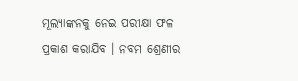ମୂଲ୍ୟାଙ୍କନକୁ ନେଇ ପରୀକ୍ଷା ଫଳ ପ୍ରକାଶ କରାଯିବ । ନବମ ଶ୍ରେଣୀର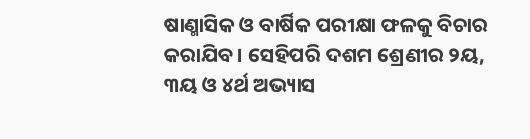ଷାଣ୍ମାସିକ ଓ ବାର୍ଷିକ ପରୀକ୍ଷା ଫଳକୁ ବିଚାର କରାଯିବ । ସେହିପରି ଦଶମ ଶ୍ରେଣୀର ୨ୟ, ୩ୟ ଓ ୪ର୍ଥ ଅଭ୍ୟାସ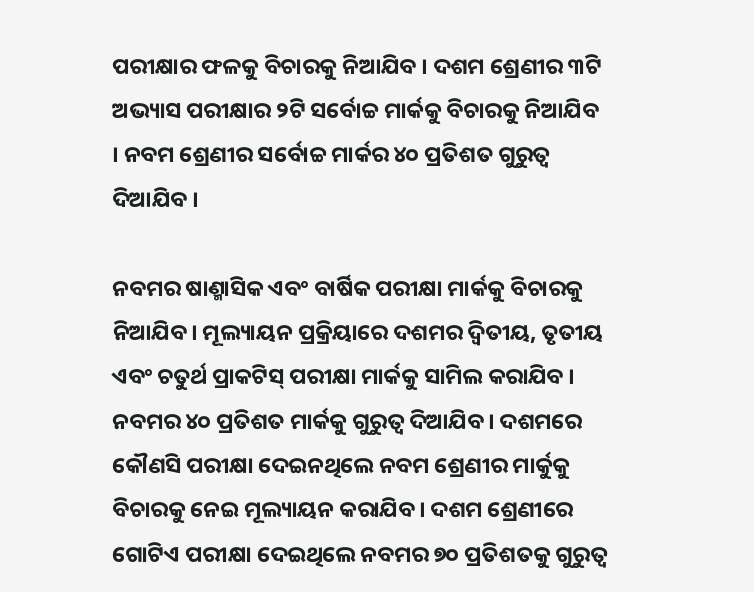ପରୀକ୍ଷାର ଫଳକୁ ବିଚାରକୁ ନିଆଯିବ । ଦଶମ ଶ୍ରେଣୀର ୩ଟି ଅଭ୍ୟାସ ପରୀକ୍ଷାର ୨ଟି ସର୍ବୋଚ୍ଚ ମାର୍କକୁ ବିଚାରକୁ ନିଆଯିବ । ନବମ ଶ୍ରେଣୀର ସର୍ବୋଚ୍ଚ ମାର୍କର ୪୦ ପ୍ରତିଶତ ଗୁରୁତ୍ୱ ଦିଆଯିବ ।

ନବମର ଷାଣ୍ମାସିକ ଏବଂ ବାର୍ଷିକ ପରୀକ୍ଷା ମାର୍କକୁ ବିଚାରକୁ ନିଆଯିବ। ମୂଲ୍ୟାୟନ ପ୍ରକ୍ରିୟାରେ ଦଶମର ଦ୍ବିତୀୟ, ତୃତୀୟ ଏବଂ ଚତୁର୍ଥ ପ୍ରାକଟିସ୍ ପରୀକ୍ଷା ମାର୍କକୁ ସାମିଲ କରାଯିବ । ନବମର ୪୦ ପ୍ରତିଶତ ମାର୍କକୁ ଗୁରୁତ୍ବ ଦିଆଯିବ। ଦଶମରେ କୌଣସି ପରୀକ୍ଷା ଦେଇନଥିଲେ ନବମ ଶ୍ରେଣୀର ମାର୍କୁକୁ ବିଚାରକୁ ନେଇ ମୂଲ୍ୟାୟନ କରାଯିବ। ଦଶମ ଶ୍ରେଣୀରେ ଗୋଟିଏ ପରୀକ୍ଷା ଦେଇଥିଲେ ନବମର ୭୦ ପ୍ରତିଶତକୁ ଗୁରୁତ୍ବ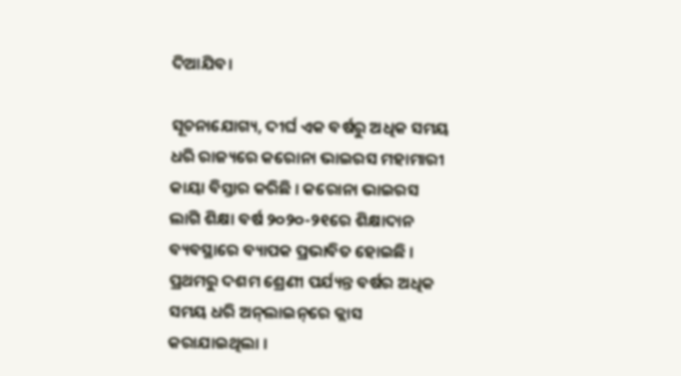ଦିଆଯିବ।

ସୂଚନାଯୋଗ୍ୟ, ଦୀର୍ଘ ଏକ ବର୍ଷରୁ ଅଧିକ ସମୟ ଧରି ରାଜ୍ୟରେ କରୋନା ଭାଇରସ ମହାମାରୀ କାୟା ବିସ୍ତାର କରିଛି । କରୋନା ଭାଇରସ ଲାଗି ଶିକ୍ଷା ବର୍ଷ ୨୦୨୦-୨୧ରେ ଶିକ୍ଷାଦାନ ବ୍ୟବସ୍ଥାରେ ବ୍ୟାପକ ପ୍ରଭାବିତ ହୋଇଛି । ପ୍ରଥମରୁ ଦଶମ ଶ୍ରେଣୀ ପର୍ଯ୍ୟନ୍ତ ବର୍ଷର ଅଧିକ ସମୟ ଧରି ଅନ୍‌ଲାଇନ୍‌ରେ କ୍ଲାସ କରାଯାଇଥିଲା ।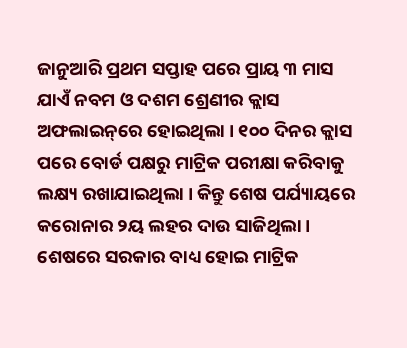ଜାନୁଆରି ପ୍ରଥମ ସପ୍ତାହ ପରେ ପ୍ରାୟ ୩ ମାସ ଯାଏଁ ନବମ ଓ ଦଶମ ଶ୍ରେଣୀର କ୍ଲାସ ଅଫଲାଇନ୍‌ରେ ହୋଇଥିଲା । ୧୦୦ ଦିନର କ୍ଲାସ ପରେ ବୋର୍ଡ ପକ୍ଷରୁ ମାଟ୍ରିକ ପରୀକ୍ଷା କରିବାକୁ ଲକ୍ଷ୍ୟ ରଖାଯାଇଥିଲା । କିନ୍ତୁ ଶେଷ ପର୍ଯ୍ୟାୟରେ କରୋନାର ୨ୟ ଲହର ଦାଉ ସାଜିଥିଲା । ଶେଷରେ ସରକାର ବାଧ୍ୟ ହୋଇ ମାଟ୍ରିକ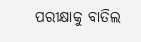ପରୀକ୍ଷାକୁ ବାତିଲ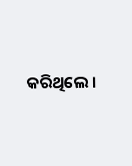କରିଥିଲେ ।